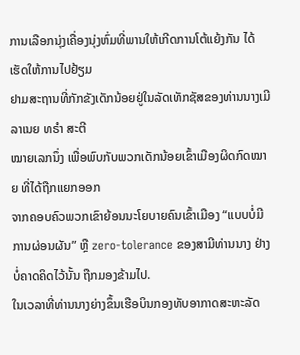ການເລືອກນຸ່ງເຄື່ອງນຸ່ງຫົ່ມທີ່ພານໃຫ້ເກີດການໂຕ້ແຍ້ງກັນ ໄດ້ເຮັດໃຫ້ການໄປຢ້ຽມ
ຢາມສະຖານທີ່ກັກຂັງເດັກນ້ອຍຢູ່ໃນລັດເທັກຊັສຂອງທ່ານນາງເມີລາເນຍ ທຣໍາ ສະຕີ
ໝາຍເລກນຶ່ງ ເພື່ອພົບກັບພວກເດັກນ້ອຍເຂົ້າເມືອງຜິດກົດໝາຍ ທີ່ໄດ້ຖືກແຍກອອກ
ຈາກຄອບຄົວພວກເຂົາຍ້ອນນະໂຍບາຍຄົນເຂົ້າເມືອງ “ແບບບໍ່ມີການຜ່ອນຜັນ” ຫຼື zero-tolerance ຂອງສາມີທ່ານນາງ ຢ່າງບໍ່ຄາດຄິດໄວ້ນັ້ນ ຖືກມອງຂ້າມໄປ.
ໃນເວລາທີ່ທ່ານນາງຍ່າງຂຶ້ນເຮືອບິນກອງທັບອາກາດສະຫະລັດ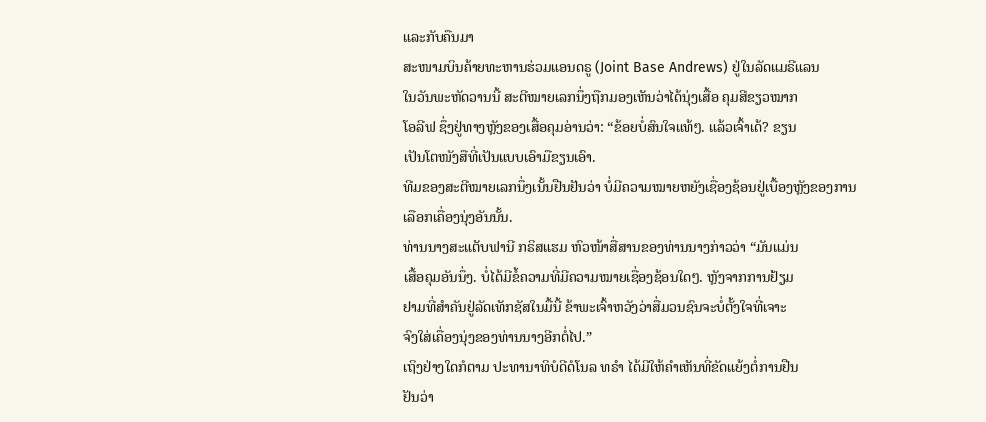ແລະກັບຄືນມາ
ສະໜາມບິນຄ້າຍທະຫານຮ່ວມແອນດຣູ (Joint Base Andrews) ຢູ່ໃນລັດແມຣີແລນ
ໃນວັນພະຫັດວານນີ້ ສະຕີໝາຍເລກນຶ່ງຖືກມອງເຫັນວ່າໄດ້ນຸ່ງເສື້ອ ຄຸມສີຂຽວໝາກ
ໂອລີຟ ຊຶ່ງຢູ່ທາງຫຼັງຂອງເສື້ອຄຸມອ່ານວ່າ: “ຂ້ອຍບໍ່ສົນໃຈແທ້ໆ. ແລ້ວເຈົ້າເດ້? ຂຽນ
ເປັນໂຕໜັງສືທີ່ເປັນແບບເອົາມືຂຽນເອົາ.
ທີມຂອງສະຕີໝາຍເລກນຶ່ງເນັ້ນຢືນຢັນວ່າ ບໍ່ມີຄວາມໝາຍຫຍັງເຊື່ອງຊ້ອນຢູ່ເບື້ອງຫຼັງຂອງການເລືອກເຄື່ອງນຸ່ງອັນນັ້ນ.
ທ່ານນາງສະແຕັບຟານີ ກຣິສແຮມ ຫົວໜ້າສື່ສານຂອງທ່ານນາງກ່າວວ່າ “ມັນແມ່ນ
ເສື້ອຄຸມອັນນຶ່ງ. ບໍ່ໄດ້ມີຂໍ້ຄວາມທີ່ມີຄວາມໝາຍເຊື່ອງຊ້ອນໃດໆ. ຫຼັງຈາກການຢ້ຽມ
ຢາມທີ່ສຳຄັນຢູ່ລັດເທັກຊັສໃນມື້ນີ້ ຂ້າພະເຈົ້າຫວັງວ່າສື່ມວນຊົນຈະບໍ່ຕັ້ງໃຈທີ່ເຈາະ
ຈົງໃສ່ເຄື່ອງນຸ່ງຂອງທ່ານນາງອີກຕໍ່ໄປ.”
ເຖິງຢ່າງໃດກໍຕາມ ປະທານາທິບໍດີດໍໂນລ ທຣໍາ ໄດ້ມີໃຫ້ຄໍາເຫັນທີ່ຂັດແຍ້ງຕໍ່ການຢືນ
ຢັນວ່າ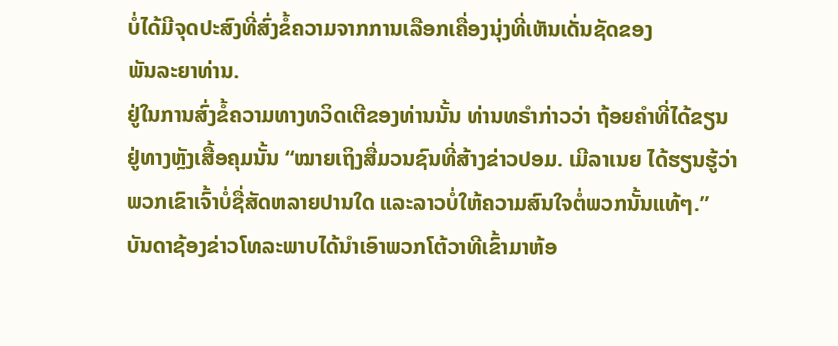ບໍ່ໄດ້ມີຈຸດປະສົງທີ່ສົ່ງຂໍ້ຄວາມຈາກການເລືອກເຄື່ອງນຸ່ງທີ່ເຫັນເດັ່ນຊັດຂອງ
ພັນລະຍາທ່ານ.
ຢູ່ໃນການສົ່ງຂໍ້ຄວາມທາງທວິດເຕີຂອງທ່ານນັ້ນ ທ່ານທຣໍາກ່າວວ່າ ຖ້ອຍຄໍາທີ່ໄດ້ຂຽນ
ຢູ່ທາງຫຼັງເສື້ອຄຸມນັ້ນ “ໝາຍເຖິງສື່ມວນຊົນທີ່ສ້າງຂ່າວປອມ. ເມີລາເນຍ ໄດ້ຮຽນຮູ້ວ່າ
ພວກເຂົາເຈົ້າບໍ່ຊື່ສັດຫລາຍປານໃດ ແລະລາວບໍ່ໃຫ້ຄວາມສົນໃຈຕໍ່ພວກນັ້ນແທ້ໆ.”
ບັນດາຊ້ອງຂ່າວໂທລະພາບໄດ້ນຳເອົາພວກໂຕ້ວາທີເຂົ້າມາຫ້ອ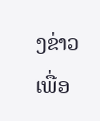ງຂ່າວເພື່ອ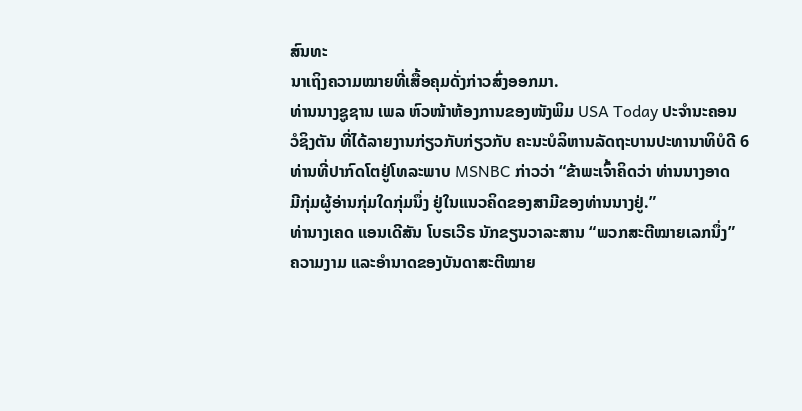ສົນທະ
ນາເຖິງຄວາມໝາຍທີ່ເສື້ອຄຸມດັ່ງກ່າວສົ່ງອອກມາ.
ທ່ານນາງຊູຊານ ເພລ ຫົວໜ້າຫ້ອງການຂອງໜັງພິມ USA Today ປະຈຳນະຄອນ
ວໍຊິງຕັນ ທີ່ໄດ້ລາຍງານກ່ຽວກັບກ່ຽວກັບ ຄະນະບໍລິຫານລັດຖະບານປະທານາທິບໍດີ 6 ທ່ານທີ່ປາກົດໂຕຢູ່ໂທລະພາບ MSNBC ກ່າວວ່າ “ຂ້າພະເຈົ້າຄິດວ່າ ທ່ານນາງອາດ
ມີກຸ່ມຜູ້ອ່ານກຸ່ມໃດກຸ່ມນຶ່ງ ຢູ່ໃນແນວຄິດຂອງສາມີຂອງທ່ານນາງຢູ່.”
ທ່ານາງເຄດ ແອນເດີສັນ ໂບຣເວີຣ ນັກຂຽນວາລະສານ “ພວກສະຕີໝາຍເລກນຶ່ງ”
ຄວາມງາມ ແລະອຳນາດຂອງບັນດາສະຕີໝາຍ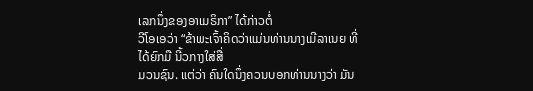ເລກນຶ່ງຂອງອາເມຣິກາ” ໄດ້ກ່າວຕໍ່
ວີໂອເອວ່າ “ຂ້າພະເຈົ້າຄິດວ່າແມ່ນທ່ານນາງເມີລາເນຍ ທີ່ໄດ້ຍົກມື ນີ້ວກາງໃສ່ສື່
ມວນຊົນ. ແຕ່ວ່າ ຄົນໃດນຶ່ງຄວນບອກທ່ານນາງວ່າ ມັນ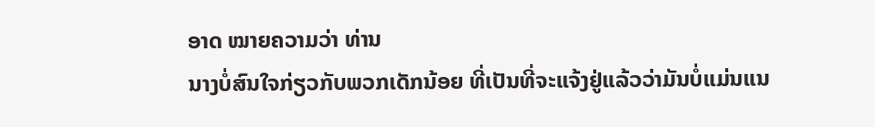ອາດ ໝາຍຄວາມວ່າ ທ່ານ
ນາງບໍ່ສົນໃຈກ່ຽວກັບພວກເດັກນ້ອຍ ທີ່ເປັນທີ່ຈະແຈ້ງຢູ່ແລ້ວວ່າມັນບໍ່ແມ່ນແນ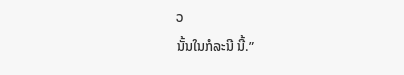ວ
ນັ້ນໃນກໍລະນີ ນີ້.”